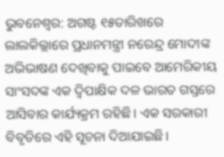ଭୁବନେଶ୍ୱର: ଅଗଷ୍ଟ ୧୫ତାରିଖରେ ଲାଲକିଲ୍ଲାରେ ପ୍ରଧାନମନ୍ତ୍ରୀ ନରେନ୍ଦ୍ର ମୋଦୀଙ୍କ ଅଭିଭାଷଣ ଦେଖିବାକୁ ପାଇବେ ଆମେରିକୀୟ ସାଂସଦଙ୍କ ଏକ ଦ୍ୱିପାକ୍ଷିକ ଦଳ ଭାରତ ଗସ୍ତରେ ଆସିବାର କାର୍ଯ୍ୟକ୍ରମ ରହିଛି। ଏକ ସରକାରୀ ବିବୃତିରେ ଏହି ସୂଚନା ଦିଆଯାଇଛି।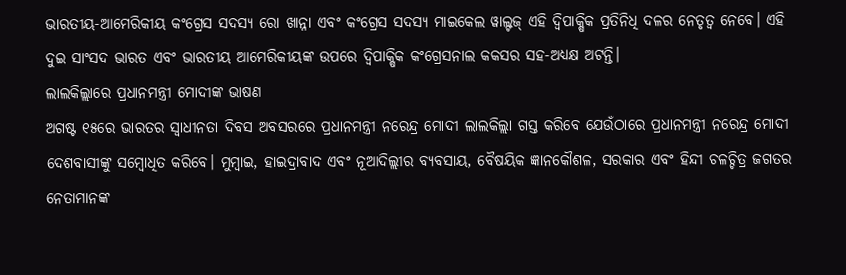ଭାରତୀୟ-ଆମେରିକୀୟ କଂଗ୍ରେସ ସଦସ୍ୟ ରୋ ଖାନ୍ନା ଏବଂ କଂଗ୍ରେସ ସଦସ୍ୟ ମାଇକେଲ ୱାଲ୍ଟଜ୍ ଏହି ଦ୍ୱିପାକ୍ଷିକ ପ୍ରତିନିଧି ଦଳର ନେତୃତ୍ୱ ନେବେ। ଏହି ଦୁଇ ସାଂସଦ ଭାରତ ଏବଂ ଭାରତୀୟ ଆମେରିକୀୟଙ୍କ ଉପରେ ଦ୍ୱିପାକ୍ଷିକ କଂଗ୍ରେସନାଲ କକସର ସହ-ଅଧ୍ୟକ୍ଷ ଅଟନ୍ତି।
ଲାଲକିଲ୍ଲାରେ ପ୍ରଧାନମନ୍ତ୍ରୀ ମୋଦୀଙ୍କ ଭାଷଣ
ଅଗଷ୍ଟ ୧୫ରେ ଭାରତର ସ୍ୱାଧୀନତା ଦିବସ ଅବସରରେ ପ୍ରଧାନମନ୍ତ୍ରୀ ନରେନ୍ଦ୍ର ମୋଦୀ ଲାଲକିଲ୍ଲା ଗସ୍ତ କରିବେ ଯେଉଁଠାରେ ପ୍ରଧାନମନ୍ତ୍ରୀ ନରେନ୍ଦ୍ର ମୋଦୀ ଦେଶବାସୀଙ୍କୁ ସମ୍ବୋଧିତ କରିବେ। ମୁମ୍ବାଇ, ହାଇଦ୍ରାବାଦ ଏବଂ ନୂଆଦିଲ୍ଲୀର ବ୍ୟବସାୟ, ବୈଷୟିକ ଜ୍ଞାନକୌଶଳ, ସରକାର ଏବଂ ହିନ୍ଦୀ ଚଳଚ୍ଚିତ୍ର ଜଗତର ନେତାମାନଙ୍କ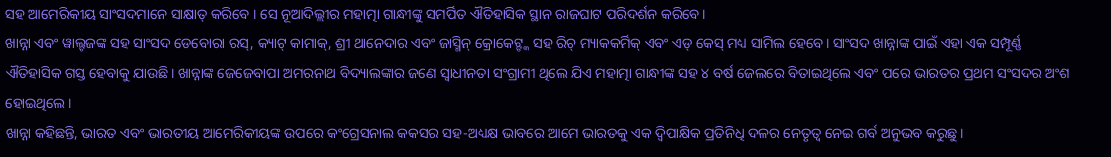ସହ ଆମେରିକୀୟ ସାଂସଦମାନେ ସାକ୍ଷାତ୍ କରିବେ । ସେ ନୂଆଦିଲ୍ଲୀର ମହାତ୍ମା ଗାନ୍ଧୀଙ୍କୁ ସମର୍ପିତ ଐତିହାସିକ ସ୍ଥାନ ରାଜଘାଟ ପରିଦର୍ଶନ କରିବେ।
ଖାନ୍ନା ଏବଂ ୱାଲ୍ଟଜଙ୍କ ସହ ସାଂସଦ ଡେବୋରା ରସ୍, କ୍ୟାଟ୍ କାମାକ୍, ଶ୍ରୀ ଥାନେଦାର ଏବଂ ଜାସ୍ମିନ୍ କ୍ରୋକେଟ୍ଙ୍କ ସହ ରିଚ୍ ମ୍ୟାକକର୍ମିକ୍ ଏବଂ ଏଡ୍ କେସ୍ ମଧ୍ୟ ସାମିଲ ହେବେ। ସାଂସଦ ଖାନ୍ନାଙ୍କ ପାଇଁ ଏହା ଏକ ସମ୍ପୂର୍ଣ୍ଣ ଐତିହାସିକ ଗସ୍ତ ହେବାକୁ ଯାଉଛି। ଖାନ୍ନାଙ୍କ ଜେଜେବାପା ଅମରନାଥ ବିଦ୍ୟାଲଙ୍କାର ଜଣେ ସ୍ୱାଧୀନତା ସଂଗ୍ରାମୀ ଥିଲେ ଯିଏ ମହାତ୍ମା ଗାନ୍ଧୀଙ୍କ ସହ ୪ ବର୍ଷ ଜେଲରେ ବିତାଇଥିଲେ ଏବଂ ପରେ ଭାରତର ପ୍ରଥମ ସଂସଦର ଅଂଶ ହୋଇଥିଲେ।
ଖାନ୍ନା କହିଛନ୍ତି, ଭାରତ ଏବଂ ଭାରତୀୟ ଆମେରିକୀୟଙ୍କ ଉପରେ କଂଗ୍ରେସନାଲ କକସର ସହ-ଅଧ୍ୟକ୍ଷ ଭାବରେ ଆମେ ଭାରତକୁ ଏକ ଦ୍ୱିପାକ୍ଷିକ ପ୍ରତିନିଧି ଦଳର ନେତୃତ୍ୱ ନେଇ ଗର୍ବ ଅନୁଭବ କରୁଛୁ।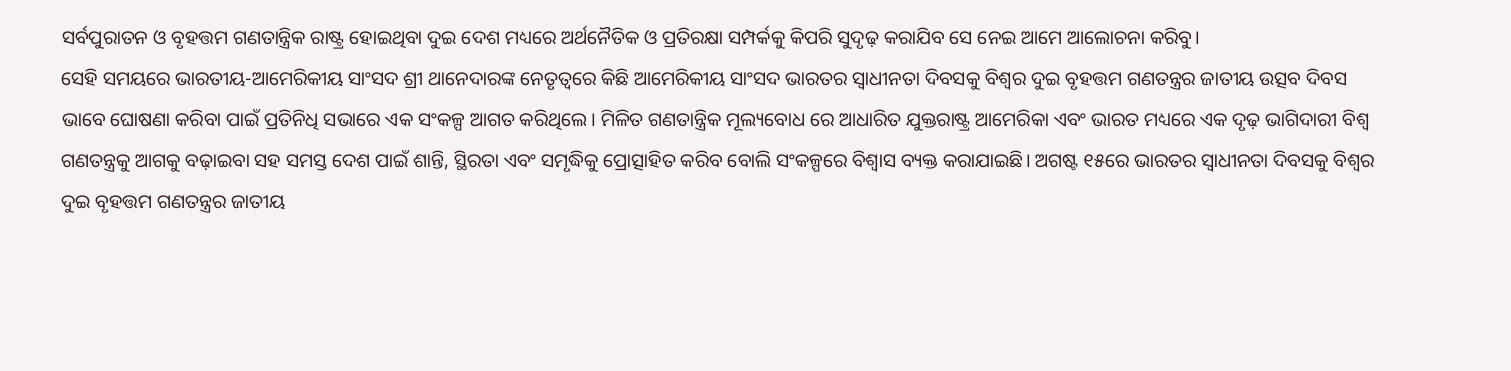ସର୍ବପୁରାତନ ଓ ବୃହତ୍ତମ ଗଣତାନ୍ତ୍ରିକ ରାଷ୍ଟ୍ର ହୋଇଥିବା ଦୁଇ ଦେଶ ମଧ୍ୟରେ ଅର୍ଥନୈତିକ ଓ ପ୍ରତିରକ୍ଷା ସମ୍ପର୍କକୁ କିପରି ସୁଦୃଢ଼ କରାଯିବ ସେ ନେଇ ଆମେ ଆଲୋଚନା କରିବୁ।
ସେହି ସମୟରେ ଭାରତୀୟ-ଆମେରିକୀୟ ସାଂସଦ ଶ୍ରୀ ଥାନେଦାରଙ୍କ ନେତୃତ୍ୱରେ କିଛି ଆମେରିକୀୟ ସାଂସଦ ଭାରତର ସ୍ୱାଧୀନତା ଦିବସକୁ ବିଶ୍ୱର ଦୁଇ ବୃହତ୍ତମ ଗଣତନ୍ତ୍ରର ଜାତୀୟ ଉତ୍ସବ ଦିବସ ଭାବେ ଘୋଷଣା କରିବା ପାଇଁ ପ୍ରତିନିଧି ସଭାରେ ଏକ ସଂକଳ୍ପ ଆଗତ କରିଥିଲେ। ମିଳିତ ଗଣତାନ୍ତ୍ରିକ ମୂଲ୍ୟବୋଧ ରେ ଆଧାରିତ ଯୁକ୍ତରାଷ୍ଟ୍ର ଆମେରିକା ଏବଂ ଭାରତ ମଧ୍ୟରେ ଏକ ଦୃଢ଼ ଭାଗିଦାରୀ ବିଶ୍ୱ ଗଣତନ୍ତ୍ରକୁ ଆଗକୁ ବଢ଼ାଇବା ସହ ସମସ୍ତ ଦେଶ ପାଇଁ ଶାନ୍ତି, ସ୍ଥିରତା ଏବଂ ସମୃଦ୍ଧିକୁ ପ୍ରୋତ୍ସାହିତ କରିବ ବୋଲି ସଂକଳ୍ପରେ ବିଶ୍ୱାସ ବ୍ୟକ୍ତ କରାଯାଇଛି। ଅଗଷ୍ଟ ୧୫ରେ ଭାରତର ସ୍ୱାଧୀନତା ଦିବସକୁ ବିଶ୍ୱର ଦୁଇ ବୃହତ୍ତମ ଗଣତନ୍ତ୍ରର ଜାତୀୟ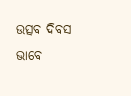ଉତ୍ସବ ଦିବସ ଭାବେ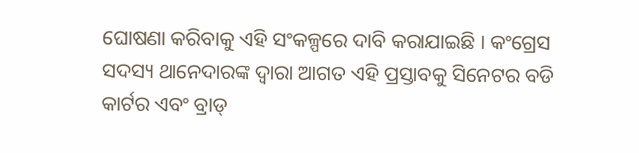ଘୋଷଣା କରିବାକୁ ଏହି ସଂକଳ୍ପରେ ଦାବି କରାଯାଇଛି । କଂଗ୍ରେସ ସଦସ୍ୟ ଥାନେଦାରଙ୍କ ଦ୍ୱାରା ଆଗତ ଏହି ପ୍ରସ୍ତାବକୁ ସିନେଟର ବଡି କାର୍ଟର ଏବଂ ବ୍ରାଡ୍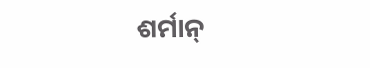ଶର୍ମାନ୍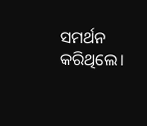ସମର୍ଥନ କରିଥିଲେ।